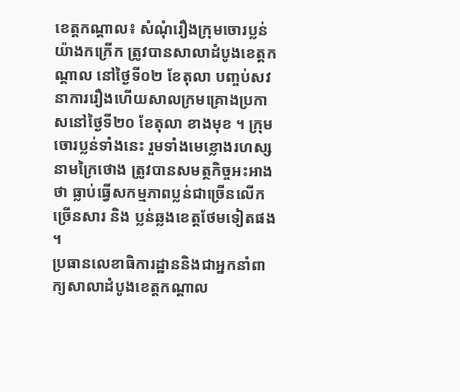ខេត្តកណ្ដាល៖ សំណុំរឿងក្រុមចោរប្លន់យ៉ាងកក្រើក ត្រូវបានសាលាដំបូងខេត្តកណ្ដាល នៅថ្ងៃទី០២ ខែតុលា បញ្ចប់សវនាការរឿងហើយសាលក្រមគ្រោងប្រកាសនៅថ្ងៃទី២០ ខែតុលា ខាងមុខ ។ ក្រុមចោរប្លន់ទាំងនេះ រួមទាំងមេខ្លោងរហស្សនាមក្រៃថោង ត្រូវបានសមត្ថកិច្ចអះអាងថា ធ្លាប់ធ្វើសកម្មភាពប្លន់ជាច្រើនលើកច្រើនសារ និង ប្លន់ឆ្លងខេត្តថែមទៀតផង ។
ប្រធានលេខាធិការដ្ឋាននិងជាអ្នកនាំពាក្យសាលាដំបូងខេត្តកណ្ដាល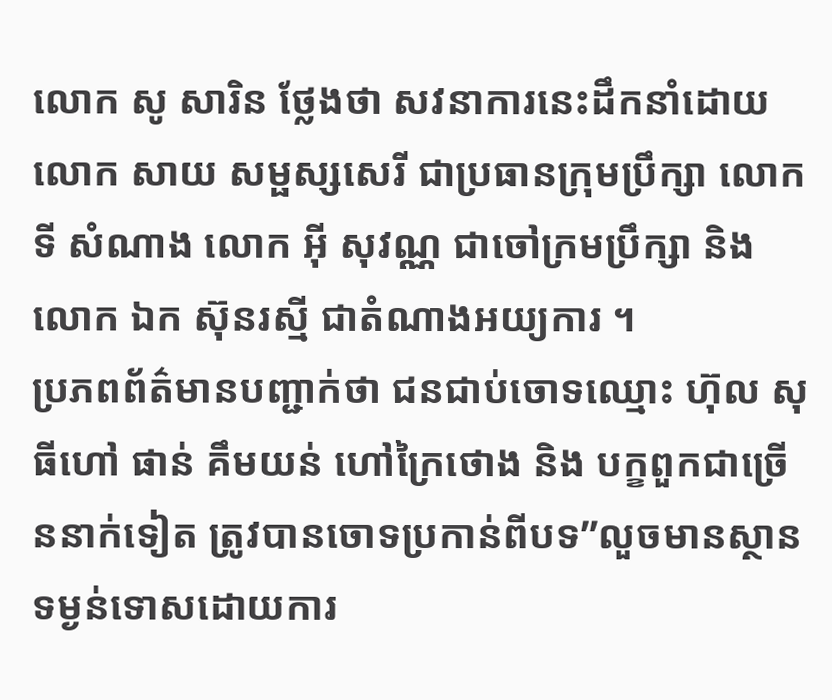លោក សូ សារិន ថ្លែងថា សវនាការនេះដឹកនាំដោយលោក សាយ សម្ផស្សសេរី ជាប្រធានក្រុមប្រឹក្សា លោកទី សំណាង លោក អ៊ី សុវណ្ណ ជាចៅក្រមប្រឹក្សា និងលោក ឯក ស៊ុនរស្មី ជាតំណាងអយ្យការ ។
ប្រភពព័ត៌មានបញ្ជាក់ថា ជនជាប់ចោទឈ្មោះ ហ៊ុល សុធីហៅ ផាន់ គឹមយន់ ហៅក្រៃថោង និង បក្ខពួកជាច្រើននាក់ទៀត ត្រូវបានចោទប្រកាន់ពីបទ”លួចមានស្ថានទម្ងន់ទោសដោយការ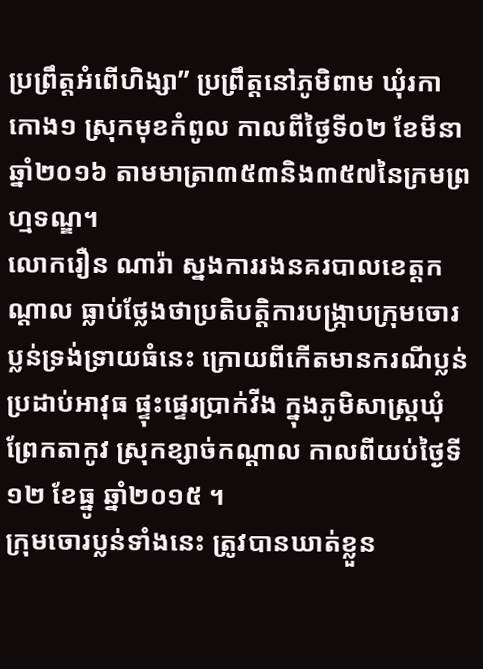ប្រព្រឹត្តអំពើហិង្សា” ប្រព្រឹត្តនៅភូមិពាម ឃុំរកាកោង១ ស្រុកមុខកំពូល កាលពីថ្ងៃទី០២ ខែមីនា ឆ្នាំ២០១៦ តាមមាត្រា៣៥៣និង៣៥៧នៃក្រមព្រហ្មទណ្ឌ។
លោករឿន ណារ៉ា ស្នងការរងនគរបាលខេត្តកណ្ដាល ធ្លាប់ថ្លែងថាប្រតិបត្តិការបង្ក្រាបក្រុមចោរប្លន់ទ្រង់ទ្រាយធំនេះ ក្រោយពីកើតមានករណីប្លន់ប្រដាប់អាវុធ ផ្ទុះផ្ទេរប្រាក់វីង ក្នុងភូមិសាស្ត្រឃុំព្រែកតាកូវ ស្រុកខ្សាច់កណ្ដាល កាលពីយប់ថ្ងៃទី១២ ខែធ្នូ ឆ្នាំ២០១៥ ។
ក្រុមចោរប្លន់ទាំងនេះ ត្រូវបានឃាត់ខ្លួន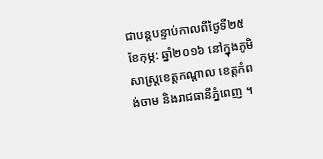ជាបន្ដបន្ទាប់កាលពីថ្ងៃទី២៥ ខែកុម្ភ: ឆ្នាំ២០១៦ នៅក្នុងភូមិសាស្ត្រខេត្ដកណ្ដាល ខេត្ដកំពង់ចាម និងរាជធានីភ្នំពេញ ។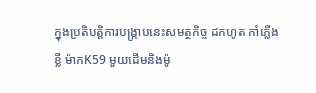ក្នុងប្រតិបត្ដិការបង្រ្កាបនេះសមត្ថកិច្ច ដកហូត កាំភ្លើងខ្លី ម៉ាកK59 មួយដើមនិងម៉ូ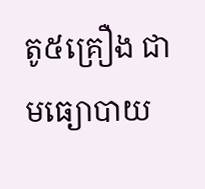តូ៥គ្រឿង ជាមធ្យោបាយ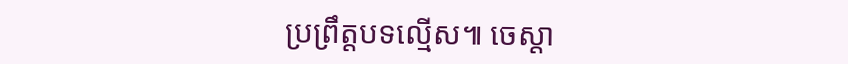ប្រព្រឹត្តបទល្មើស៕ ចេស្តា